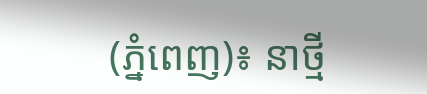(ភ្នំពេញ)៖ នាថ្មី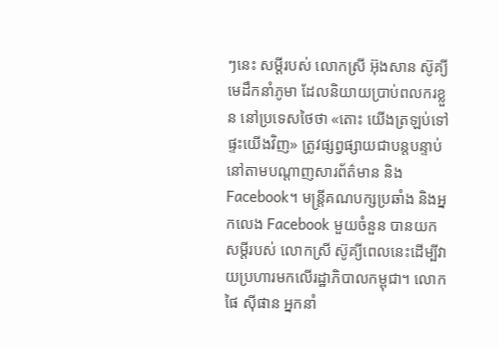ៗនេះ សម្តីរបស់ លោកស្រី អ៊ុងសាន ស៊ូគ្យី មេដឹកនាំភូមា ដែលនិយាយប្រាប់ពលករខ្លួន នៅប្រទេសថៃថា «តោះ យើងត្រឡប់ទៅផ្ទះយើងវិញ» ត្រូវផ្សព្វផ្សាយជាបន្តបន្ទាប់នៅតាមបណ្តាញសារព័ត៌មាន និង Facebook។ មន្រ្តីគណបក្សប្រឆាំង និងអ្នកលេង Facebook មួយចំនួន បានយកសម្តីរបស់ លោកស្រី ស៊ូគ្យីពេលនេះដើម្បីវាយប្រហារមកលើរដ្ឋាភិបាលកម្ពុជា។ លោក ផៃ ស៊ីផាន អ្នកនាំ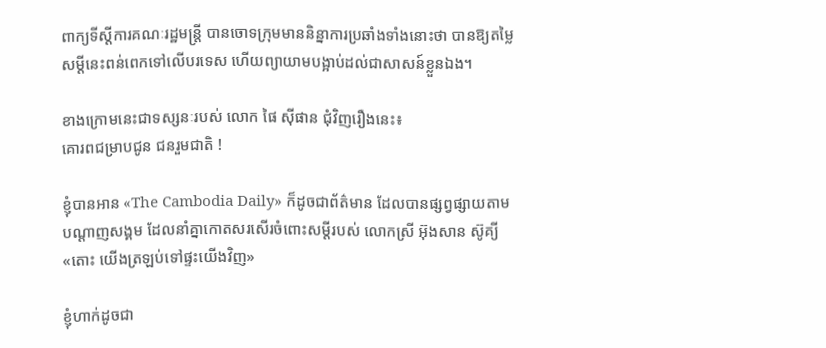ពាក្យទីស្តីការគណៈរដ្ឋមន្រ្តី បានចោទក្រុមមាននិន្នាការប្រឆាំងទាំងនោះថា បានឱ្យតម្លៃសម្តីនេះពន់ពេកទៅលើបរទេស ហើយព្យាយាមបង្អាប់ដល់ជាសាសន៍ខ្លួនឯង។

ខាងក្រោមនេះជាទស្សនៈរបស់ លោក ផៃ ស៊ីផាន ជុំវិញរឿងនេះ៖
គោរពជម្រាបជូន ជនរួមជាតិ !

ខ្ញុំបានអាន «The Cambodia Daily» ក៏ដូចជាព័ត៌មាន ដែលបានផ្សព្វផ្សាយតាមបណ្តាញសង្គម ដែលនាំគ្នាកោតសរសើរចំពោះសម្តីរបស់ លោកស្រី អ៊ុងសាន ស៊ូគ្យី «តោះ យើងត្រឡប់ទៅផ្ទះយើងវិញ»

ខ្ញុំហាក់ដូចជា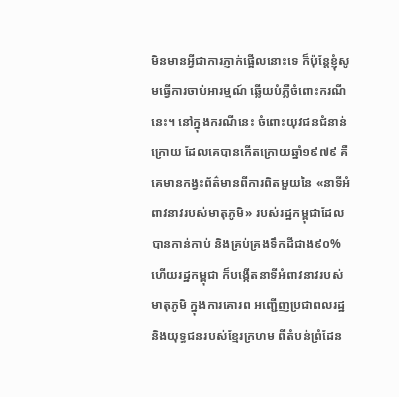មិនមានអ្វីជាការភ្ញាក់ផ្អើលនោះទេ ក៏ប៉ុន្តែខ្ញុំសូមធ្វើការចាប់អារម្មណ៍ ឆ្លើយបំភ្លឺចំពោះករណីនេះ។ នៅក្នុងករណីនេះ ចំពោះយុវជនជំនាន់ក្រោយ ដែលគេបានកើតក្រោយឆ្នាំ១៩៧៩ គឺគេមានកង្វះព័ត៌មានពីការពិតមួយនៃ «នាទីអំពាវនាវរបស់មាតុភូមិ» របស់រដ្ឋកម្ពុជាដែលបានកាន់កាប់ និងគ្រប់គ្រងទឹកដីជាង៩០% ហើយរដ្ឋកម្ពុជា ក៏បង្កើតនាទីអំពាវនាវរបស់ មាតុភូមិ ក្នុងការគោរព អញ្ជើញប្រជាពលរដ្ឋ និងយុទ្ធជនរបស់ខ្មែរក្រហម ពីតំបន់ព្រំដែន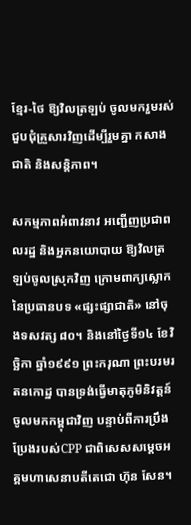ខ្មែរ-ថៃ ឱ្យវិលត្រឡប់ ចូលមករួមរស់ជួបជុំគ្រួសារវិញដើម្បីរួមគ្នា កសាងជាតិ និងសន្តិភាព។

សកម្មភាពអំពាវនាវ អញ្ជើញប្រជាពលរដ្ឋ និងអ្នកនយោបាយ ឱ្យវិលត្រឡប់ចូលស្រុកវិញ ក្រោមពាក្យស្លោកនៃប្រធានបទ «ផ្សះផ្សាជាតិ» នៅចុងទសវត្ស ៨០។ និងនៅថ្ងៃទី១៤ ខែវិច្ឆិកា ឆ្នាំ១៩៩១ ព្រះករុណា ព្រះបរមរតនកោដ្ឋ បានទ្រង់ធ្វើមាតុភូមិនិវត្តន៍ចូលមកកម្ពុជាវិញ បន្ទាប់ពីការប្រឹងប្រែងរបស់CPP ជាពិសេសសម្តេចអគ្គមហាសេនាបតីតេជោ ហ៊ុន សែន។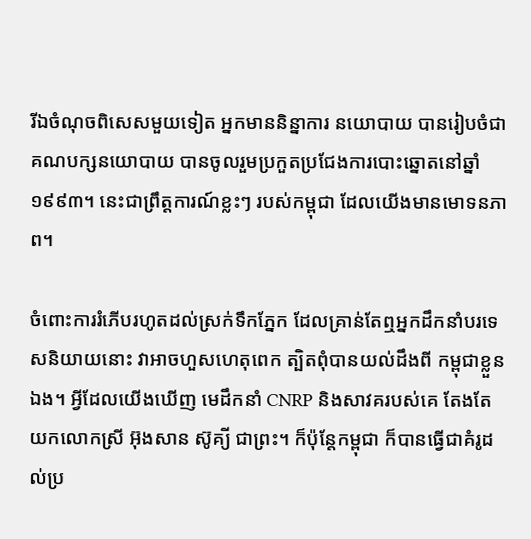រីឯចំណុចពិសេសមួយទៀត អ្នកមាននិន្នាការ នយោបាយ បានរៀបចំជាគណបក្សនយោបាយ បានចូលរួមប្រកួតប្រជែងការបោះឆ្នោតនៅឆ្នាំ១៩៩៣។ នេះជាព្រឹត្តការណ៍ខ្លះៗ របស់កម្ពុជា ដែលយើងមានមោទនភាព។

ចំពោះការរំភើបរហូតដល់ស្រក់ទឹកភ្នែក ដែលគ្រាន់តែឮអ្នកដឹកនាំបរទេសនិយាយនោះ វាអាចហួសហេតុពេក ត្បិតពុំបានយល់ដឹងពី កម្ពុជាខ្លួនឯង។ អ្វីដែលយើងឃើញ មេដឹកនាំ CNRP និងសាវគរបស់គេ តែងតែយកលោកស្រី អ៊ុងសាន ស៊ូគ្យី ជាព្រះ។ ក៏ប៉ុន្តែកម្ពុជា ក៏បានធ្វើជាគំរូដល់ប្រ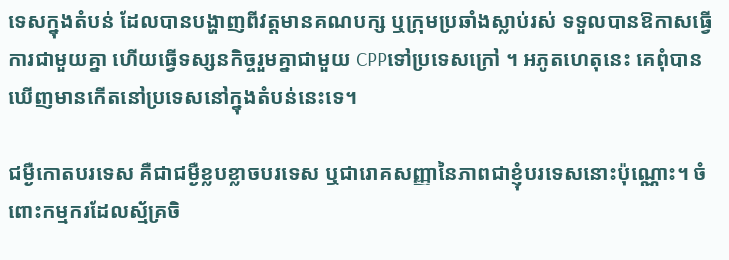ទេសក្នុងតំបន់ ដែលបានបង្ហាញពីវត្តមានគណបក្ស ឬក្រុមប្រឆាំងស្លាប់រស់ ទទួលបានឱកាសធ្វើការជាមួយគ្នា ហើយធ្វើទស្សនកិច្ចរួមគ្នាជាមួយ CPPទៅប្រទេសក្រៅ ។ អភូតហេតុនេះ គេពុំបានឃើញមានកើតនៅប្រទេសនៅក្នុងតំបន់នេះទេ។

ជម្ងឺកោតបរទេស គឺជាជម្ងឺខ្លបខ្លាចបរទេស ឬជារោគសញ្ញានៃភាពជាខ្ញុំបរទេសនោះប៉ុណ្ណោះ។ ចំពោះកម្មករដែលស្ម័គ្រចិ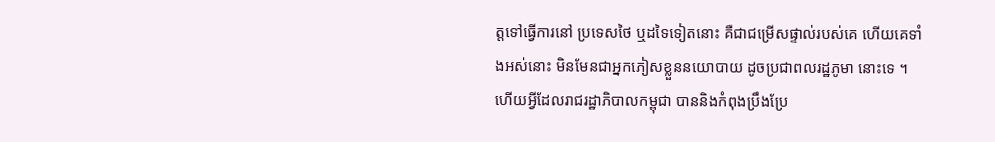ត្តទៅធ្វើការនៅ ប្រទេសថៃ ឬដទៃទៀតនោះ គឺជាជម្រើសផ្ទាល់របស់គេ ហើយគេទាំងអស់នោះ មិនមែនជាអ្នកភៀសខ្លួននយោបាយ ដូចប្រជាពលរដ្ឋភូមា នោះទេ ។ ហើយអ្វីដែលរាជរដ្ឋាភិបាលកម្ពុជា បាននិងកំពុងប្រឹងប្រែ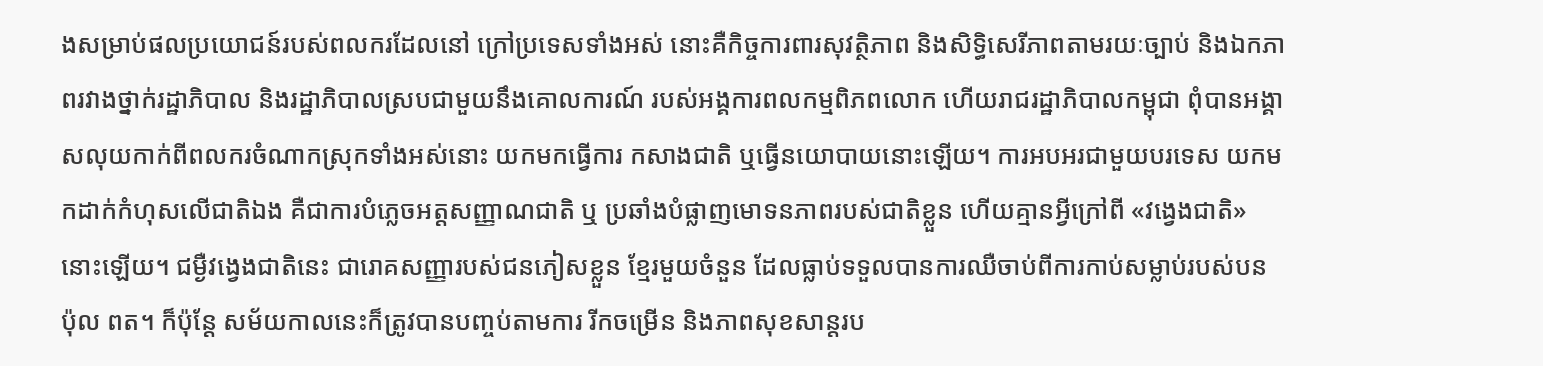ងសម្រាប់ផលប្រយោជន៍របស់ពលករដែលនៅ ក្រៅប្រទេសទាំងអស់ នោះគឺកិច្ចការពារសុវត្ថិភាព និងសិទ្ធិសេរីភាពតាមរយៈច្បាប់ និងឯកភាពរវាងថ្នាក់រដ្ឋាភិបាល និងរដ្ឋាភិបាលស្របជាមួយនឹងគោលការណ៍ របស់អង្គការពលកម្មពិភពលោក ហើយរាជរដ្ឋាភិបាលកម្ពុជា ពុំបានអង្គាសលុយកាក់ពីពលករចំណាកស្រុកទាំងអស់នោះ យកមកធ្វើការ កសាងជាតិ ឬធ្វើនយោបាយនោះឡើយ។ ការអបអរជាមួយបរទេស យកមកដាក់កំហុសលើជាតិឯង គឺជាការបំភ្លេចអត្តសញ្ញាណជាតិ ឬ ប្រឆាំងបំផ្លាញមោទនភាពរបស់ជាតិខ្លួន ហើយគ្មានអ្វីក្រៅពី «វង្វេងជាតិ» នោះឡើយ។ ជម្ងឺវង្វេងជាតិនេះ ជារោគសញ្ញារបស់ជនភៀសខ្លួន ខ្មែរមួយចំនួន ដែលធ្លាប់ទទួលបានការឈឺចាប់ពីការកាប់សម្លាប់របស់បន ប៉ុល ពត។ ក៏ប៉ុន្តែ សម័យកាលនេះក៏ត្រូវបានបញ្ចប់តាមការ រីកចម្រើន និងភាពសុខសាន្តរប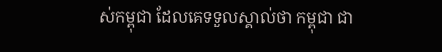ស់កម្ពុជា ដែលគេទទួលស្គាល់ថា កម្ពុជា ជា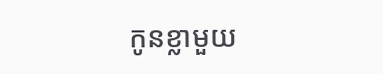កូនខ្លាមួយ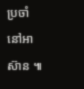ប្រចាំនៅអាស៊ាន ៕